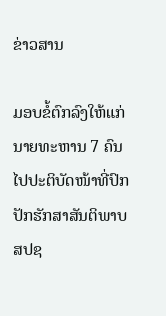ຂ່າວສານ

ມອບຂໍ້ຕົກລົງໃຫ້ແກ່ນາຍທະຫານ 7 ຄົນ ໄປປະຕິບັດໜ້າທີ່ປົກປັກຮັກສາສັນຕິພາບ ສປຊ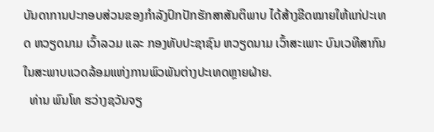ບັນດາການປະກອບສ່ວນຂອງກຳລັງປົກປັກຮັກສາສັນຕິພາບ ໄດ້ສ້າງຂີດໝາຍໃຫ້ແກ່ປະເທດ ຫວຽດນາມ ເວົ້າລວມ ແລະ ກອງທັບປະຊາຊົນ ຫວຽດນາມ ເວົ້າສະເພາະ ບົນເວທີສາກົນ ໃນສະພາບແວດລ້ອມແຫ່ງການພົວພັນຕ່າງປະເທດຫຼາຍຝ່າຍ.
  ທ່ານ ພົນໂທ ຮວ່າງຊວັນຈຽ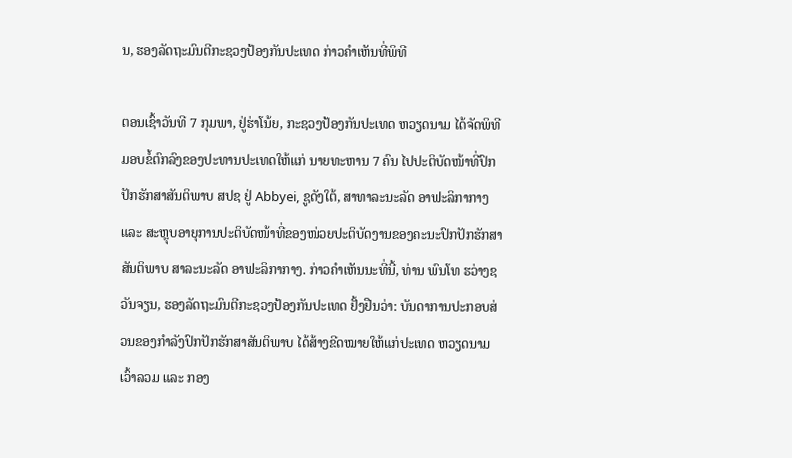ນ, ຮອງລັດຖະມົນຕີກະຊວງປ້ອງກັນປະເທດ ກ່າວຄຳເຫັນທີ່ພິທີ

ຕອນເຊົ້າວັນທີ 7 ກຸມພາ, ຢູ່ຮ່າໂນ້ຍ, ກະຊວງປ້ອງກັນປະເທດ ຫວຽດນາມ ໄດ້ຈັດພິທີມອບຂໍ້ຕົກລົງຂອງປະທານປະເທດໃຫ້ແກ່ ນາຍທະຫານ 7 ຄົນ ໄປປະຕິບັດໜ້າທີ່ປົກປັກຮັກສາສັນຕິພາບ ສປຊ ຢູ່ Abbyei, ຊູດັງໃຕ້, ສາທາລະນະລັດ ອາຟະລິກາກາງ ແລະ ສະຫຼຸບອາຍຸການປະຕິບັດໜ້າທີ່ຂອງໜ່ວຍປະຕິບັດງານຂອງຄະນະປົກປັກຮັກສາສັນຕິພາບ ສາລະນະລັດ ອາຟະລິກາກາງ. ກ່າວຄຳເຫັນນະທີ່ນີ້, ທ່ານ ພົນໂທ ຮວ່າງຊວັນຈຽນ, ຮອງລັດຖະມົນຕີກະຊວງປ້ອງກັນປະເທດ ຢັ້ງຢືນວ່າ: ບັນດາການປະກອບສ່ວນຂອງກຳລັງປົກປັກຮັກສາສັນຕິພາບ ໄດ້ສ້າງຂີດໝາຍໃຫ້ແກ່ປະເທດ ຫວຽດນາມ ເວົ້າລວມ ແລະ ກອງ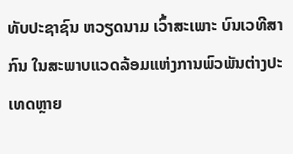ທັບປະຊາຊົນ ຫວຽດນາມ ເວົ້າສະເພາະ ບົນເວທີສາກົນ ໃນສະພາບແວດລ້ອມແຫ່ງການພົວພັນຕ່າງປະເທດຫຼາຍ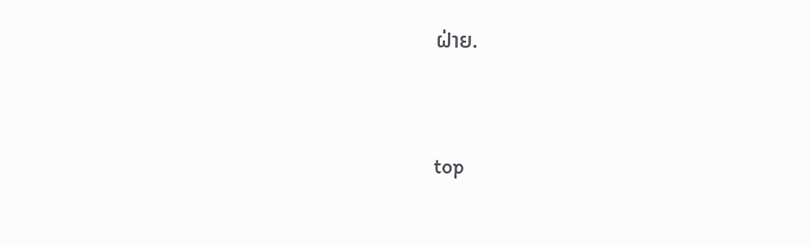ຝ່າຍ.




top